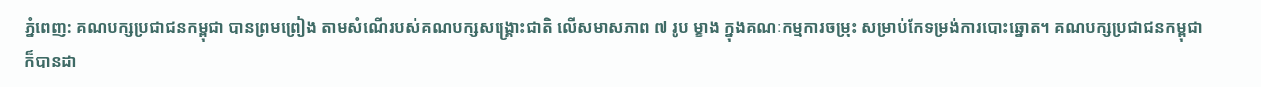ភ្នំពេញ: គណបក្សប្រជាជនកម្ពុជា បានព្រមព្រៀង តាមសំណើរបស់គណបក្សសង្គ្រោះជាតិ លើសមាសភាព ៧ រូប ម្ខាង ក្នុងគណៈកម្មការចម្រុះ សម្រាប់កែទម្រង់ការបោះឆ្នោត។ គណបក្សប្រជាជនកម្ពុជា ក៏បានដា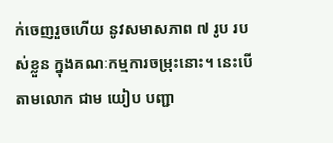ក់ចេញរួចហើយ នូវសមាសភាព ៧ រូប របស់ខ្លួន ក្នុងគណៈកម្មការចម្រុះនោះ។ នេះបើតាមលោក ជាម យៀប បញ្ជា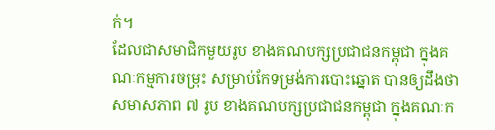ក់។
ដែលជាសមាជិកមួយរូប ខាងគណបក្សប្រជាជនកម្ពុជា ក្នុងគណៈកម្មការចម្រុះ សម្រាប់កែទម្រង់ការបោះឆ្នោត បានឲ្យដឹងថា សមាសភាព ៧ រូប ខាងគណបក្សប្រជាជនកម្ពុជា ក្នុងគណៈក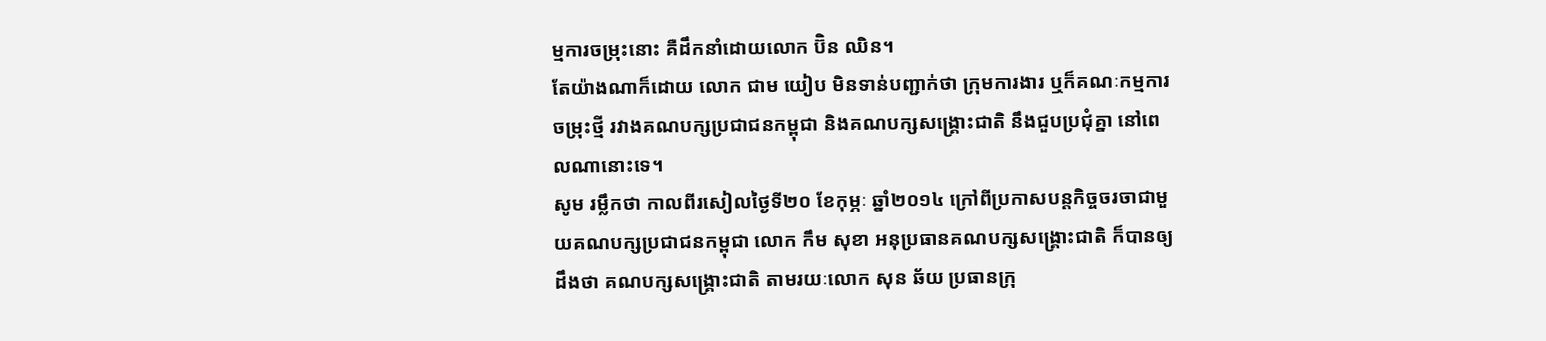ម្មការចម្រុះនោះ គឺដឹកនាំដោយលោក ប៊ិន ឈិន។
តែយ៉ាងណាក៏ដោយ លោក ជាម យៀប មិនទាន់បញ្ជាក់ថា ក្រុមការងារ ឬក៏គណៈកម្មការចម្រុះថ្មី រវាងគណបក្សប្រជាជនកម្ពុជា និងគណបក្សសង្គ្រោះជាតិ នឹងជួបប្រជុំគ្នា នៅពេលណានោះទេ។
សូម រម្លឹកថា កាលពីរសៀលថ្ងៃទី២០ ខែកុម្ភៈ ឆ្នាំ២០១៤ ក្រៅពីប្រកាសបន្តកិច្ចចរចាជាមួយគណបក្សប្រជាជនកម្ពុជា លោក កឹម សុខា អនុប្រធានគណបក្សសង្គ្រោះជាតិ ក៏បានឲ្យដឹងថា គណបក្សសង្គ្រោះជាតិ តាមរយៈលោក សុន ឆ័យ ប្រធានក្រុ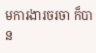មការងារចរចា ក៏បាន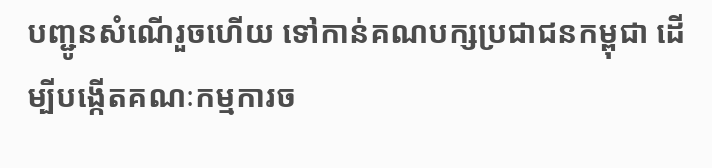បញ្ជូនសំណើរួចហើយ ទៅកាន់គណបក្សប្រជាជនកម្ពុជា ដើម្បីបង្កើតគណៈកម្មការច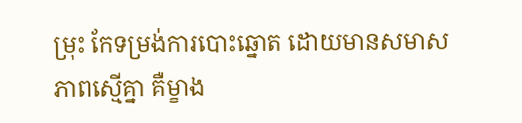ម្រុះ កែទម្រង់ការបោះឆ្នោត ដោយមានសមាសភាពស្មើគ្នា គឺម្ខាង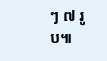ៗ ៧ រូប៕